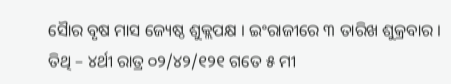ସୈାର ବୃଷ ମାସ ଜ୍ୟେଷ୍ଠ ଶୁକ୍ଲପକ୍ଷ । ଇଂରାଜୀରେ ୩ ତାରିଖ ଶୁକ୍ରବାର । ତିଥି – ୪ର୍ଥୀ ରାତ୍ର ୦୨/୪୨/୧୨୧ ଗତେ ୫ ମୀ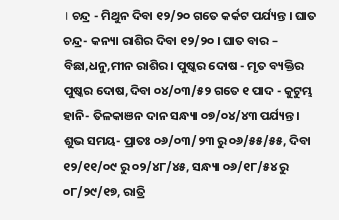। ଚନ୍ଦ୍ର - ମିଥୁନ ଦିବା ୧୨/୨୦ ଗତେ କର୍କଟ ପର୍ଯ୍ୟନ୍ତ । ଘାତ ଚନ୍ଦ୍ର- କନ୍ୟା ରାଶିର ଦିବା ୧୨/୨୦ । ଘାତ ବାର – ବିଛା,ଧନୁ,ମୀନ ରାଶିର । ପୁଷ୍କର ଦୋଷ - ମୃତ ବ୍ୟକ୍ତିର ପୁଷ୍କର ଦୋଷ,ଦିବା ୦୪/୦୩/୫୨ ଗତେ ୧ ପାଦ - କୁଟୁମ୍ଭ ହାନି- ତିଳକାଞନ ଦାନ ସନ୍ଧ୍ୟା ୦୭/୦୪/୪୩ ପର୍ଯ୍ୟନ୍ତ ।
ଶୁଭ ସମୟ- ପ୍ରାତଃ ୦୬/୦୩/୨୩ ରୁ ୦୬/୫୫/୫୫, ଦିବା ୧୨/୧୧/୦୯ ରୁ ୦୨/୪୮/୪୫, ସନ୍ଧ୍ୟା ୦୬/୧୮/୫୪ ରୁ ୦୮/୨୯/୧୭, ରାତ୍ରି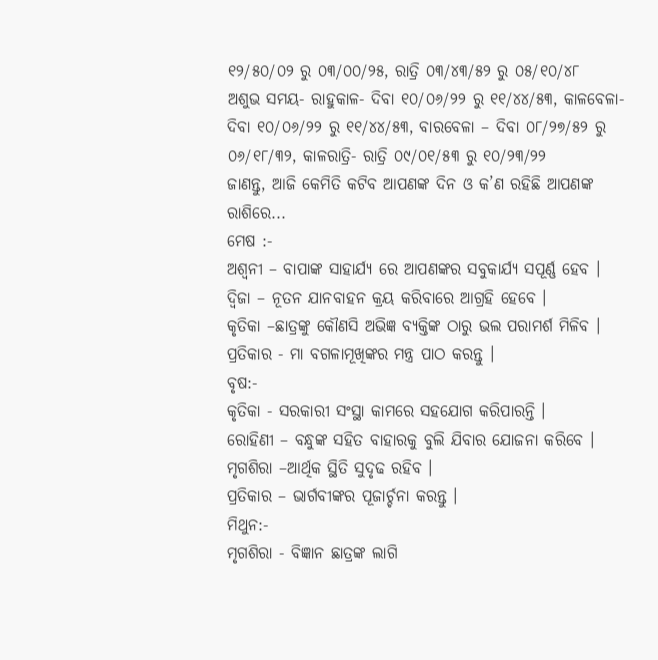୧୨/୫୦/୦୨ ରୁ ୦୩/୦୦/୨୫, ରାତ୍ରି ୦୩/୪୩/୫୨ ରୁ ୦୫/୧୦/୪୮
ଅଶୁଭ ସମୟ- ରାହୁକାଳ- ଦିବା ୧୦/୦୬/୨୨ ରୁ ୧୧/୪୪/୫୩, କାଳବେଳା- ଦିବା ୧୦/୦୬/୨୨ ରୁ ୧୧/୪୪/୫୩, ବାରବେଳା – ଦିବା ୦୮/୨୭/୫୨ ରୁ ୦୬/୧୮/୩୨, କାଳରାତ୍ରି- ରାତ୍ରି ୦୯/୦୧/୫୩ ରୁ ୧୦/୨୩/୨୨
ଜାଣନ୍ତୁ, ଆଜି କେମିତି କଟିବ ଆପଣଙ୍କ ଦିନ ଓ କ’ଣ ରହିଛି ଆପଣଙ୍କ ରାଶିରେ...
ମେଷ :-
ଅଶ୍ୱନୀ – ବାପାଙ୍କ ସାହାର୍ଯ୍ୟ ରେ ଆପଣଙ୍କର ସବୁକାର୍ଯ୍ୟ ସପୂର୍ଣ୍ଣ ହେବ ।
ଦ୍ୱିଜା – ନୂତନ ଯାନବାହନ କ୍ରୟ କରିବାରେ ଆଗ୍ରହି ହେବେ ।
କୃତିକା –ଛାତ୍ରଙ୍କୁ କୌଣସି ଅଭିଜ୍ଞ ବ୍ୟକ୍ତିଙ୍କ ଠାରୁ ଭଲ ପରାମର୍ଶ ମିଳିବ ।
ପ୍ରତିକାର - ମା ବଗଳାମୂଖିଙ୍କର ମନ୍ତ୍ର ପାଠ କରନ୍ତୁ ।
ବୃଷ:-
କୃତିକା - ସରକାରୀ ସଂସ୍ଥା କାମରେ ସହଯୋଗ କରିପାରନ୍ତି ।
ରୋହିଣୀ – ବନ୍ଧୁଙ୍କ ସହିତ ବାହାରକୁ ବୁଲି ଯିବାର ଯୋଜନା କରିବେ ।
ମୃଗଶିରା –ଆର୍ଥିକ ସ୍ଥିତି ସୁଦୃଢ ରହିବ ।
ପ୍ରତିକାର – ଭାର୍ଗବୀଙ୍କର ପୂଜାର୍ଚ୍ଚନା କରନ୍ତୁ ।
ମିଥୁନ:-
ମୃଗଶିରା - ବିଜ୍ଞାନ ଛାତ୍ରଙ୍କ ଲାଗି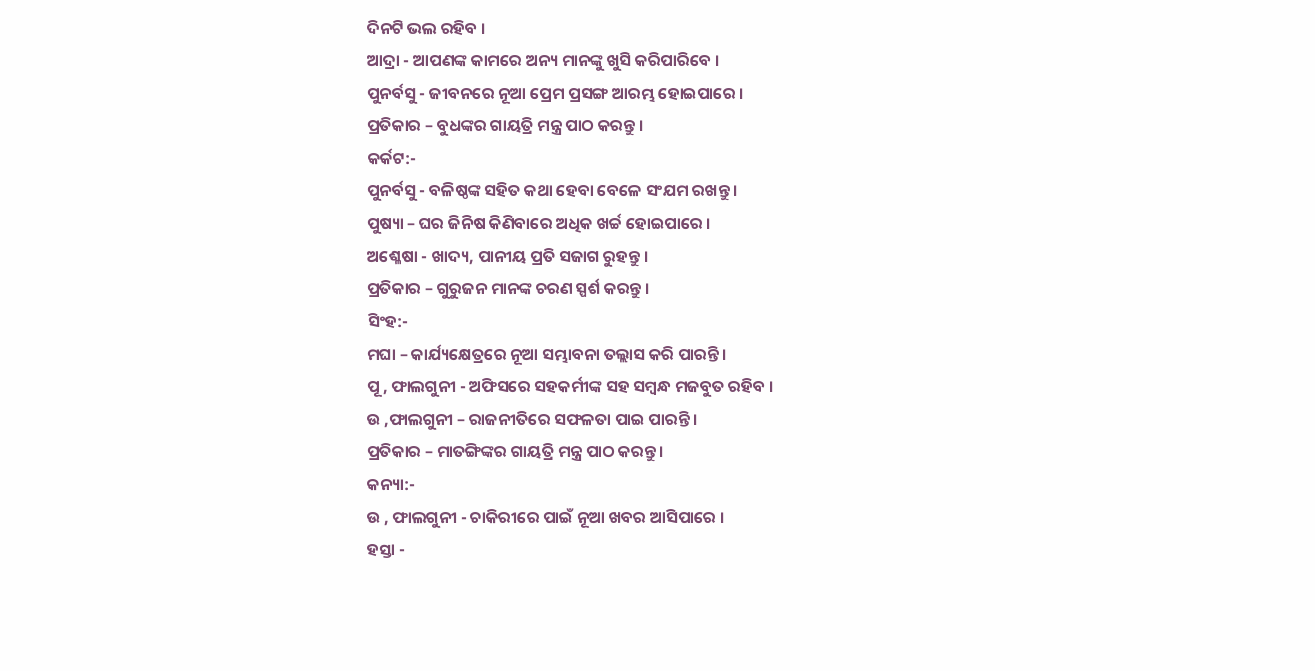ଦିନଟି ଭଲ ରହିବ ।
ଆଦ୍ରା - ଆପଣଙ୍କ କାମରେ ଅନ୍ୟ ମାନଙ୍କୁ ଖୁସି କରିପାରିବେ ।
ପୁନର୍ବସୁ - ଜୀବନରେ ନୂଆ ପ୍ରେମ ପ୍ରସଙ୍ଗ ଆରମ୍ଭ ହୋଇପାରେ ।
ପ୍ରତିକାର – ବୁଧଙ୍କର ଗାୟତ୍ରି ମନ୍ତ୍ର ପାଠ କରନ୍ତୁ ।
କର୍କଟ:-
ପୁନର୍ବସୁ - ବଳିଷ୍ଠଙ୍କ ସହିତ କଥା ହେବା ବେଳେ ସଂଯମ ରଖନ୍ତୁ ।
ପୁଷ୍ୟା – ଘର ଜିନିଷ କିଣିବାରେ ଅଧିକ ଖର୍ଚ୍ଚ ହୋଇପାରେ ।
ଅଶ୍ଳେଷା - ଖାଦ୍ୟ, ପାନୀୟ ପ୍ରତି ସଜାଗ ରୁହନ୍ତୁ ।
ପ୍ରତିକାର – ଗୁରୁଜନ ମାନଙ୍କ ଚରଣ ସ୍ପର୍ଶ କରନ୍ତୁ ।
ସିଂହ:-
ମଘା – କାର୍ଯ୍ୟକ୍ଷେତ୍ରରେ ନୂଆ ସମ୍ଭାବନା ତଲ୍ଲାସ କରି ପାରନ୍ତି ।
ପୂ , ଫାଲଗୁନୀ - ଅଫିସରେ ସହକର୍ମୀଙ୍କ ସହ ସମ୍ବନ୍ଧ ମଜବୁତ ରହିବ ।
ଉ ,ଫାଲଗୁନୀ – ରାଜନୀତିରେ ସଫଳତା ପାଇ ପାରନ୍ତି ।
ପ୍ରତିକାର – ମାତଙ୍ଗିଙ୍କର ଗାୟତ୍ରି ମନ୍ତ୍ର ପାଠ କରନ୍ତୁ ।
କନ୍ୟା:-
ଉ , ଫାଲଗୁନୀ - ଚାକିରୀରେ ପାଇଁ ନୂଆ ଖବର ଆସିପାରେ ।
ହସ୍ତା -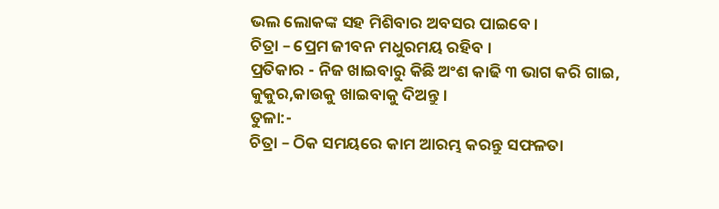ଭଲ ଲୋକଙ୍କ ସହ ମିଶିବାର ଅବସର ପାଇବେ ।
ଚିତ୍ରା – ପ୍ରେମ ଜୀବନ ମଧୁରମୟ ରହିବ ।
ପ୍ରତିକାର - ନିଜ ଖାଇବାରୁ କିଛି ଅଂଶ କାଢି ୩ ଭାଗ କରି ଗାଇ, କୁକୁର,କାଉକୁ ଖାଇବାକୁ ଦିଅନ୍ତୁ ।
ତୁଳା:-
ଚିତ୍ରା – ଠିକ ସମୟରେ କାମ ଆରମ୍ଭ କରନ୍ତୁ ସଫଳତା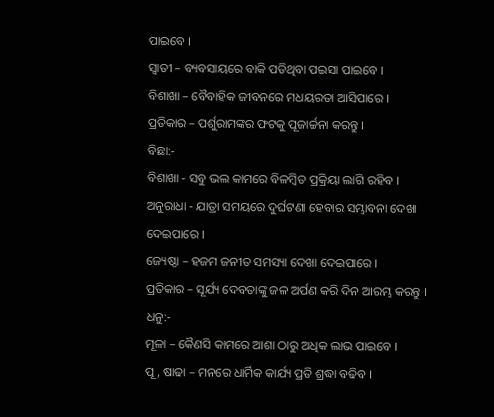ପାଇବେ ।
ସ୍ୱାତୀ – ବ୍ୟବସାୟରେ ବାକି ପଡିଥିବା ପଇସା ପାଇବେ ।
ବିଶାଖା – ବୈବାହିକ ଜୀବନରେ ମଧୟରତା ଆସିପାରେ ।
ପ୍ରତିକାର – ପର୍ଶୁରାମଙ୍କର ଫଟକୁ ପୂଜାର୍ଚ୍ଚନା କରନ୍ତୁ ।
ବିଛା:-
ବିଶାଖା - ସବୁ ଭଲ କାମରେ ବିଳମ୍ବିତ ପ୍ରକ୍ରିୟା ଲାଗି ରହିବ ।
ଅନୁରାଧା - ଯାତ୍ରା ସମୟରେ ଦୁର୍ଘଟଣା ହେବାର ସମ୍ଭାବନା ଦେଖା ଦେଇପାରେ ।
ଜ୍ୟେଷ୍ଠା – ହଜମ ଜନୀତ ସମସ୍ୟା ଦେଖା ଦେଇପାରେ ।
ପ୍ରତିକାର – ସୂର୍ଯ୍ୟ ଦେବତାଙ୍କୁ ଜଳ ଅର୍ପଣ କରି ଦିନ ଆରମ୍ଭ କରନ୍ତୁ ।
ଧନୁ:-
ମୂଳା – କୈଣସି କାମରେ ଆଶା ଠାରୁ ଅଧିକ ଲାଭ ପାଇବେ ।
ପୂ , ଷାଢା – ମନରେ ଧାର୍ମିକ କାର୍ଯ୍ୟ ପ୍ରତି ଶ୍ରଦ୍ଧା ବଢିବ ।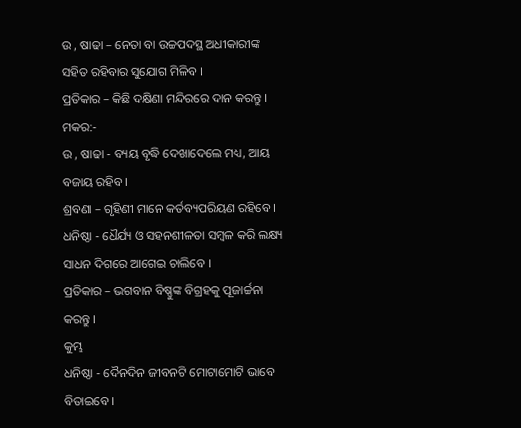ଉ , ଷାଢା – ନେତା ବା ଉଚ୍ଚପଦସ୍ଥ ଅଧୀକାରୀଙ୍କ ସହିତ ରହିବାର ସୁଯୋଗ ମିଳିବ ।
ପ୍ରତିକାର – କିଛି ଦକ୍ଷିଣା ମନ୍ଦିରରେ ଦାନ କରନ୍ତୁ ।
ମକର:-
ଉ , ଷାଢା - ବ୍ୟୟ ବୃଦ୍ଧି ଦେଖାଦେଲେ ମଧ୍ୟ, ଆୟ ବଜାୟ ରହିବ ।
ଶ୍ରବଣା – ଗୃହିଣୀ ମାନେ କର୍ତବ୍ୟପରିୟଣ ରହିବେ ।
ଧନିଷ୍ଠା - ଧୈର୍ଯ୍ୟ ଓ ସହନଶୀଳତା ସମ୍ବଳ କରି ଲକ୍ଷ୍ୟ ସାଧନ ଦିଗରେ ଆଗେଇ ଚାଲିବେ ।
ପ୍ରତିକାର – ଭଗବାନ ବିଷ୍ଣୁଙ୍କ ବିଗ୍ରହକୁ ପୂଜାର୍ଚ୍ଚନା କରନ୍ତୁ ।
କୁମ୍ଭ
ଧନିଷ୍ଠା - ଦୈନଦିନ ଜୀବନଟି ମୋଟାମୋଟି ଭାବେ ବିତାଇବେ ।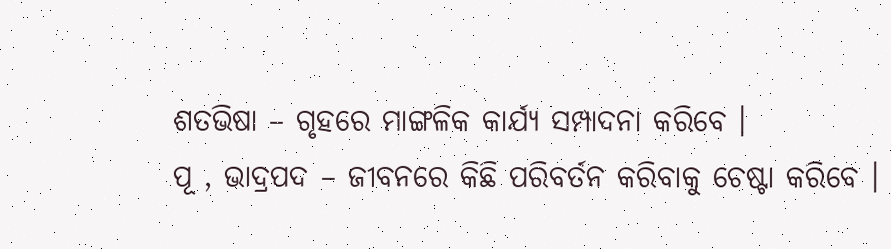ଶତଭିଷା – ଗୃହରେ ମାଙ୍ଗଳିକ କାର୍ଯ୍ୟ ସମ୍ପାଦନା କରିବେ ।
ପୂ , ଭାଦ୍ରପଦ – ଜୀବନରେ କିଛି ପରିବର୍ତନ କରିବାକୁ ଚେଷ୍ଟା କରିବେ ।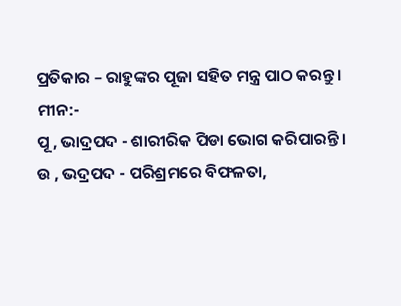ପ୍ରତିକାର – ରାହୁଙ୍କର ପୂଜା ସହିତ ମନ୍ତ୍ର ପାଠ କରନ୍ତୁ ।
ମୀନ:-
ପୂ , ଭାଦ୍ରପଦ - ଶାରୀରିକ ପିଡା ଭୋଗ କରିପାରନ୍ତି ।
ଉ , ଭଦ୍ରପଦ - ପରିଶ୍ରମରେ ବିଫଳତା,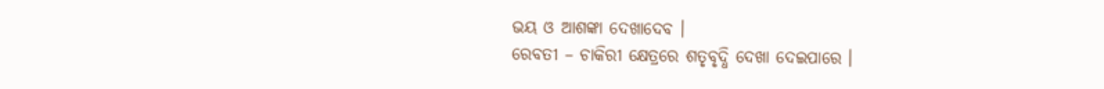ଭୟ ଓ ଆଶଙ୍କା ଦେଖାଦେବ ।
ରେବତୀ – ଚାକିରୀ କ୍ଷେତ୍ରରେ ଶତୃବୃଦ୍ଧି ଦେଖା ଦେଇପାରେ ।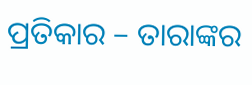ପ୍ରତିକାର – ତାରାଙ୍କର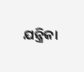ଯନ୍ତ୍ରିକା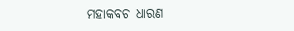ମହାକବଚ ଧାରଣ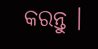କରନ୍ତୁ ।